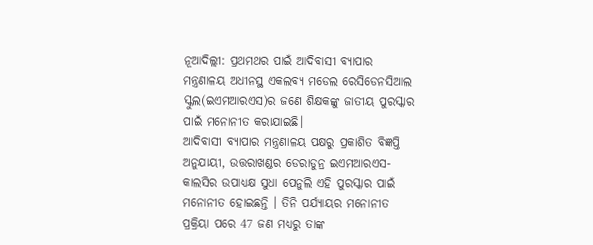ନୂଆଦିଲ୍ଲୀ: ପ୍ରଥମଥର ପାଇଁ ଆଦିବାସୀ ବ୍ୟାପାର ମନ୍ତ୍ରଣାଳୟ ଅଧୀନସ୍ଥ ଏକଲବ୍ୟ ମଡେଲ ରେସିଡେନସିଆଲ ସ୍କୁଲ(ଇଏମଆରଏସ)ର ଜଣେ ଶିକ୍ଷକଙ୍କୁ ଜାତୀୟ ପୁରସ୍କାର ପାଇଁ ମନୋନୀତ କରାଯାଇଛି।
ଆଦିବାସୀ ବ୍ୟାପାର ମନ୍ତ୍ରଣାଳୟ ପକ୍ଷରୁ ପ୍ରକାଶିତ ବିଜ୍ଞପ୍ତି ଅନୁଯାୟୀ, ଉତ୍ତରାଖଣ୍ଡର ଡେରାଡୁନ୍ର ଇଏମଆରଏସ-କାଲସିର ଉପାଧ୍ୟକ୍ଷ ସୁଧା ପେନୁଲି ଏହି ପୁରସ୍କାର ପାଇଁ ମନୋନୀତ ହୋଇଛନ୍ତି । ତିନି ପର୍ଯ୍ୟାୟର ମନୋନୀତ ପ୍ରକ୍ରିୟା ପରେ 47 ଜଣ ମଧ୍ୟରୁ ତାଙ୍କ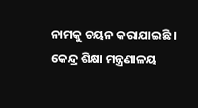ନାମକୁ ଚୟନ କରାଯାଇଛି ।
କେନ୍ଦ୍ର ଶିକ୍ଷା ମନ୍ତ୍ରଣାଳୟ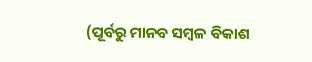(ପୂର୍ବରୁ ମାନବ ସମ୍ବଳ ବିକାଶ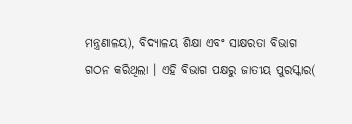ମନ୍ତ୍ରଣାଳୟ), ବିଦ୍ୟାଳୟ ଶିକ୍ଷା ଏବଂ ସାକ୍ଷରତା ବିଭାଗ ଗଠନ କରିଥିଲା । ଏହି ବିଭାଗ ପକ୍ଷରୁ ଜାତୀୟ ପୁରସ୍କାର(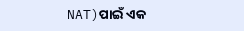NAT)ପାଇଁ ଏକ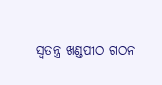ସ୍ବତନ୍ତ୍ର ଖଣ୍ଡପୀଠ ଗଠନ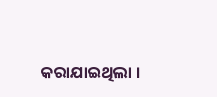କରାଯାଇଥିଲା ।